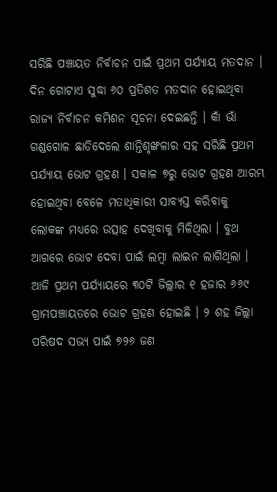ସରିଛି ପଞ୍ଚାୟତ ନିର୍ବାଚନ ପାଇଁ ପ୍ରଥମ ପର୍ଯ୍ୟାୟ ମତଦାନ । ଦିନ ଗୋଟାଏ ସୁଦ୍ଧା ୬୦ ପ୍ରତିଶତ ମତଦାନ ହୋଇଥିବା ରାଜ୍ୟ ନିର୍ବାଚନ କମିଶନ ସୂଚନା ଦେଇଛନ୍ତି । କାଁ ଭାଁ ଗଣ୍ଡଗୋଳ ଛାଡିଦେଲେ ଶାନ୍ତିଶୃଙ୍ଖଳାର ସହ ସରିଛି ପ୍ରଥମ ପର୍ଯ୍ୟାୟ ଭୋଟ ଗ୍ରହଣ । ସକାଳ ୭ରୁ ଭୋଟ ଗ୍ରହଣ ଆରମ୍ଭ ହୋଇଥିବା ବେଳେ ମତାଧିକାରୀ ସାବ୍ୟସ୍ତ କରିବାକୁ ଲୋକଙ୍କ ମଧ୍ୟରେ ଉତ୍ସାହ ଦେଖିବାକୁ ମିଳିଥିଲା । ବୁଥ ଆଗରେ ଭୋଟ ଦେବା ପାଇଁ ଲମ୍ବା ଲାଇନ ଲାଗିଥିଲା ।
ଆଜି ପ୍ରଥମ ପର୍ଯ୍ୟାୟରେ ୩୦ଟି ଜିଲ୍ଲାର ୧ ହଜାର ୬୬୯ ଗ୍ରାମପଞ୍ଚାୟତରେ ଭୋଟ ଗ୍ରହଣ ହୋଇଛି । ୨ ଶହ ଜିଲ୍ଲା ପରିଷଦ ସଭ୍ୟ ପାଇଁ ୭୨୬ ଜଣ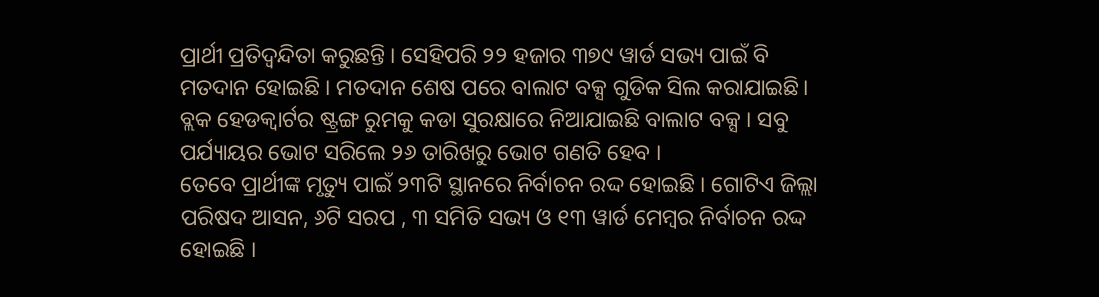ପ୍ରାର୍ଥୀ ପ୍ରତିଦ୍ୱନ୍ଦିତା କରୁଛନ୍ତି । ସେହିପରି ୨୨ ହଜାର ୩୭୯ ୱାର୍ଡ ସଭ୍ୟ ପାଇଁ ବି ମତଦାନ ହୋଇଛି । ମତଦାନ ଶେଷ ପରେ ବାଲାଟ ବକ୍ସ ଗୁଡିକ ସିଲ କରାଯାଇଛି। ବ୍ଲକ ହେଡକ୍ୱାର୍ଟର ଷ୍ଟ୍ରଙ୍ଗ ରୁମକୁ କଡା ସୁରକ୍ଷାରେ ନିଆଯାଇଛି ବାଲାଟ ବକ୍ସ । ସବୁ ପର୍ଯ୍ୟାୟର ଭୋଟ ସରିଲେ ୨୬ ତାରିଖରୁ ଭୋଟ ଗଣତି ହେବ ।
ତେବେ ପ୍ରାର୍ଥୀଙ୍କ ମୃତ୍ୟୁ ପାଇଁ ୨୩ଟି ସ୍ଥାନରେ ନିର୍ବାଚନ ରଦ୍ଦ ହୋଇଛି । ଗୋଟିଏ ଜିଲ୍ଲା ପରିଷଦ ଆସନ, ୬ଟି ସରପ , ୩ ସମିତି ସଭ୍ୟ ଓ ୧୩ ୱାର୍ଡ ମେମ୍ବର ନିର୍ବାଚନ ରଦ୍ଦ ହୋଇଛି ।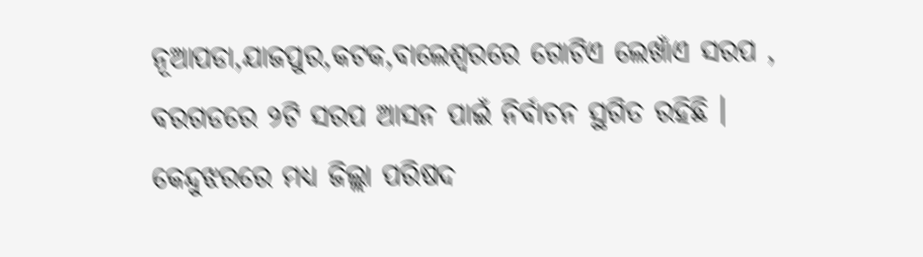ନୂଆପଡା,ଯାଜପୁର,କଟକ,ବାଲେଶ୍ୱରରେ ଗୋଟିଏ ଲେଖାଁଏ ସରପ , ବରଗଡରେ ୨ଟି ସରପ ଆସନ ପାଇଁ ନିର୍ବାଚନ ସ୍ଥଗିତ ରହିଛି । କେନ୍ଦୁଝରରେ ମଧ୍ୟ ଜିଲ୍ଲା ପରିଷଦ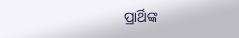ପ୍ରାର୍ଥିଙ୍କ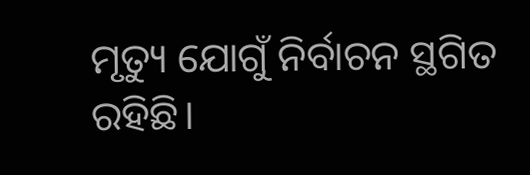ମୃତ୍ୟୁ ଯୋଗୁଁ ନିର୍ବାଚନ ସ୍ଥଗିତ ରହିଛି।